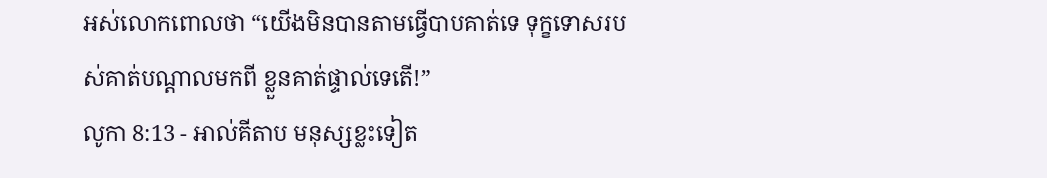អស់លោកពោលថា “យើងមិនបានតាមធ្វើបាបគាត់ទេ ទុក្ខទោសរបស់គាត់បណ្ដាលមកពី ខ្លួនគាត់ផ្ទាល់ទេតើ!”
លូកា 8:13 - អាល់គីតាប មនុស្សខ្លះទៀត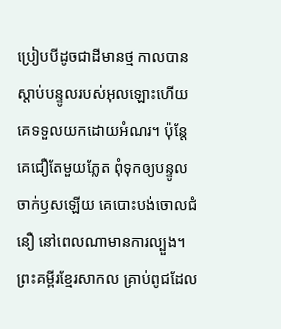ប្រៀបបីដូចជាដីមានថ្ម កាលបានស្ដាប់បន្ទូលរបស់អុលឡោះហើយ គេទទួលយកដោយអំណរ។ ប៉ុន្តែ គេជឿតែមួយភ្លែត ពុំទុកឲ្យបន្ទូលចាក់ឫសឡើយ គេបោះបង់ចោលជំនឿ នៅពេលណាមានការល្បួង។ ព្រះគម្ពីរខ្មែរសាកល គ្រាប់ពូជដែល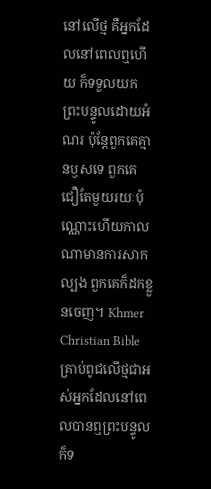នៅលើថ្ម គឺអ្នកដែលនៅពេលឮហើយ ក៏ទទួលយកព្រះបន្ទូលដោយអំណរ ប៉ុន្តែពួកគេគ្មានឫសទេ ពួកគេជឿតែមួយរយៈប៉ុណ្ណោះហើយកាលណាមានការសាកល្បង ពួកគេក៏ដកខ្លួនចេញ។ Khmer Christian Bible គ្រាប់ពូជលើថ្មជាអស់អ្នកដែលនៅពេលបានឮព្រះបន្ទូល ក៏ទ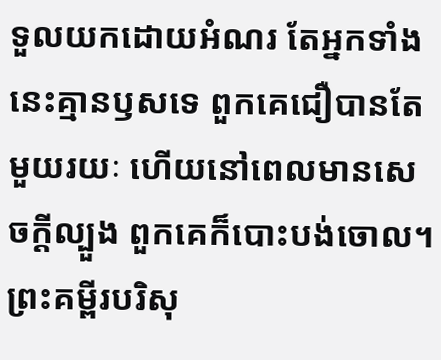ទួលយកដោយអំណរ តែអ្នកទាំងនេះគ្មានឫសទេ ពួកគេជឿបានតែមួយរយៈ ហើយនៅពេលមានសេចក្ដីល្បួង ពួកគេក៏បោះបង់ចោល។ ព្រះគម្ពីរបរិសុ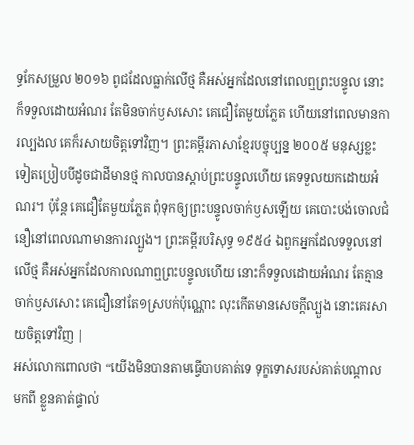ទ្ធកែសម្រួល ២០១៦ ពូជដែលធ្លាក់លើថ្ម គឺអស់អ្នកដែលនៅពេលឮព្រះបន្ទូល នោះក៏ទទួលដោយអំណរ តែមិនចាក់ឫសសោះ គេជឿតែមួយភ្លែត ហើយនៅពេលមានការល្បងល គេក៏រសាយចិត្តទៅវិញ។ ព្រះគម្ពីរភាសាខ្មែរបច្ចុប្បន្ន ២០០៥ មនុស្សខ្លះទៀតប្រៀបបីដូចជាដីមានថ្ម កាលបានស្ដាប់ព្រះបន្ទូលហើយ គេទទួលយកដោយអំណរ។ ប៉ុន្តែ គេជឿតែមួយភ្លែត ពុំទុកឲ្យព្រះបន្ទូលចាក់ឫសឡើយ គេបោះបង់ចោលជំនឿនៅពេលណាមានការល្បួង។ ព្រះគម្ពីរបរិសុទ្ធ ១៩៥៤ ឯពួកអ្នកដែលទទួលនៅលើថ្ម គឺអស់អ្នកដែលកាលណាឮព្រះបន្ទូលហើយ នោះក៏ទទួលដោយអំណរ តែគ្មានចាក់ឫសសោះ គេជឿនៅតែ១ស្របក់ប៉ុណ្ណោះ លុះកើតមានសេចក្ដីល្បួង នោះគេរសាយចិត្តទៅវិញ |
អស់លោកពោលថា “យើងមិនបានតាមធ្វើបាបគាត់ទេ ទុក្ខទោសរបស់គាត់បណ្ដាលមកពី ខ្លួនគាត់ផ្ទាល់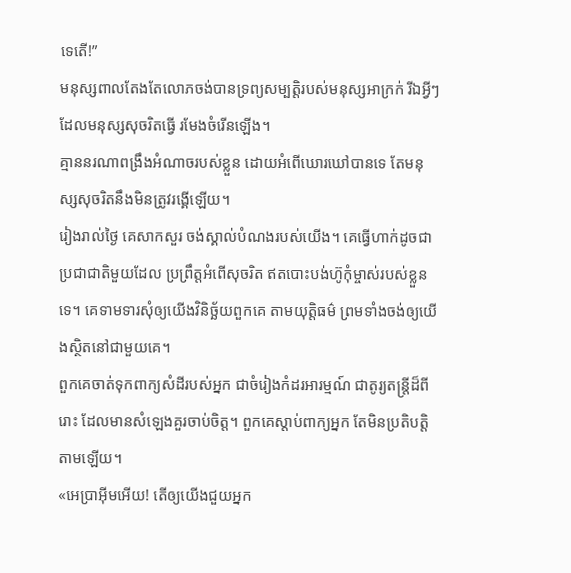ទេតើ!”
មនុស្សពាលតែងតែលោភចង់បានទ្រព្យសម្បត្តិរបស់មនុស្សអាក្រក់ រីឯអ្វីៗដែលមនុស្សសុចរិតធ្វើ រមែងចំរើនឡើង។
គ្មាននរណាពង្រឹងអំណាចរបស់ខ្លួន ដោយអំពើឃោរឃៅបានទេ តែមនុស្សសុចរិតនឹងមិនត្រូវរង្គើឡើយ។
រៀងរាល់ថ្ងៃ គេសាកសួរ ចង់ស្គាល់បំណងរបស់យើង។ គេធ្វើហាក់ដូចជាប្រជាជាតិមួយដែល ប្រព្រឹត្តអំពើសុចរិត ឥតបោះបង់ហ៊ូកុំម្ចាស់របស់ខ្លួនទេ។ គេទាមទារសុំឲ្យយើងវិនិច្ឆ័យពួកគេ តាមយុត្តិធម៌ ព្រមទាំងចង់ឲ្យយើងស្ថិតនៅជាមួយគេ។
ពួកគេចាត់ទុកពាក្យសំដីរបស់អ្នក ជាចំរៀងកំដរអារម្មណ៍ ជាតូរ្យតន្ត្រីដ៏ពីរោះ ដែលមានសំឡេងគួរចាប់ចិត្ត។ ពួកគេស្ដាប់ពាក្យអ្នក តែមិនប្រតិបត្តិតាមឡើយ។
«អេប្រាអ៊ីមអើយ! តើឲ្យយើងជួយអ្នក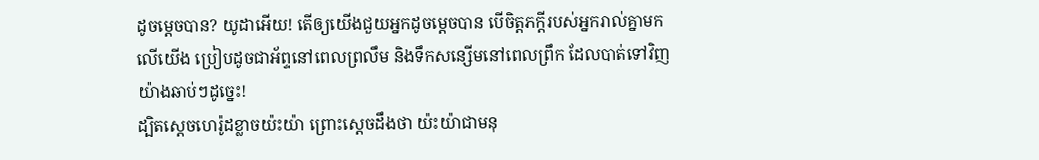ដូចម្ដេចបាន? យូដាអើយ! តើឲ្យយើងជួយអ្នកដូចម្ដេចបាន បើចិត្តភក្តីរបស់អ្នករាល់គ្នាមកលើយើង ប្រៀបដូចជាអ័ព្ទនៅពេលព្រលឹម និងទឹកសន្សើមនៅពេលព្រឹក ដែលបាត់ទៅវិញយ៉ាងឆាប់ៗដូច្នេះ!
ដ្បិតស្តេចហេរ៉ូដខ្លាចយ៉ះយ៉ា ព្រោះស្តេចដឹងថា យ៉ះយ៉ាជាមនុ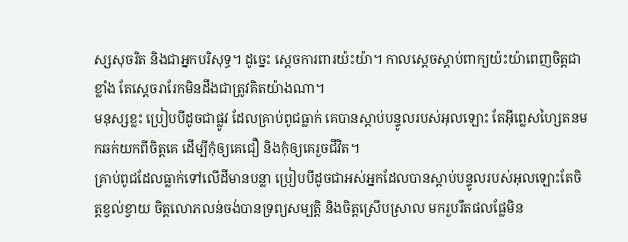ស្សសុចរិត និងជាអ្នកបរិសុទ្ធ។ ដូច្នេះ ស្តេចការពារយ៉ះយ៉ា។ កាលស្តេចស្តាប់ពាក្យយ៉ះយ៉ាពេញចិត្តជាខ្លាំង តែស្តេចរារែកមិនដឹងជាត្រូវគិតយ៉ាងណា។
មនុស្សខ្លះ ប្រៀបបីដូចជាផ្លូវ ដែលគ្រាប់ពូជធ្លាក់ គេបានស្ដាប់បន្ទូលរបស់អុលឡោះ តែអ៊ីព្លេសហ្សៃតនមកឆក់យកពីចិត្ដគេ ដើម្បីកុំឲ្យគេជឿ និងកុំឲ្យគេរួចជីវិត។
គ្រាប់ពូជដែលធ្លាក់ទៅលើដីមានបន្លា ប្រៀបបីដូចជាអស់អ្នកដែលបានស្ដាប់បន្ទូលរបស់អុលឡោះតែចិត្ដខ្វល់ខ្វាយ ចិត្ដលោភលន់ចង់បានទ្រព្យសម្បត្តិ និងចិត្ដស្រើបស្រាល មករួបរឹតផលផ្លែមិន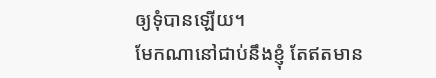ឲ្យទុំបានឡើយ។
មែកណានៅជាប់នឹងខ្ញុំ តែឥតមាន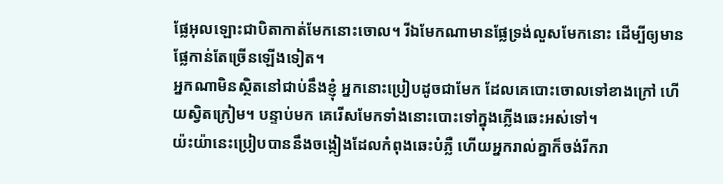ផ្លែអុលឡោះជាបិតាកាត់មែកនោះចោល។ រីឯមែកណាមានផ្លែទ្រង់លួសមែកនោះ ដើម្បីឲ្យមានផ្លែកាន់តែច្រើនឡើងទៀត។
អ្នកណាមិនស្ថិតនៅជាប់នឹងខ្ញុំ អ្នកនោះប្រៀបដូចជាមែក ដែលគេបោះចោលទៅខាងក្រៅ ហើយស្វិតក្រៀម។ បន្ទាប់មក គេរើសមែកទាំងនោះបោះទៅក្នុងភ្លើងឆេះអស់ទៅ។
យ៉ះយ៉ានេះប្រៀបបាននឹងចង្កៀងដែលកំពុងឆេះបំភ្លឺ ហើយអ្នករាល់គ្នាក៏ចង់រីករា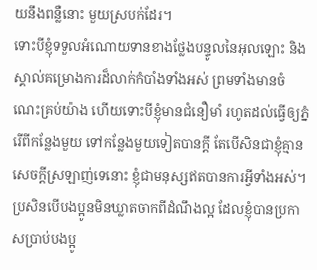យនឹងពន្លឺនោះ មួយស្របក់ដែរ។
ទោះបីខ្ញុំទទួលអំណោយទានខាងថ្លែងបន្ទូលនៃអុលឡោះ និងស្គាល់គម្រោងការដ៏លាក់កំបាំងទាំងអស់ ព្រមទាំងមានចំណេះគ្រប់យ៉ាង ហើយទោះបីខ្ញុំមានជំនឿមាំ រហូតដល់ធ្វើឲ្យភ្នំរើពីកន្លែងមួយ ទៅកន្លែងមួយទៀតបានក្ដី តែបើសិនជាខ្ញុំគ្មានសេចក្ដីស្រឡាញ់ទេនោះ ខ្ញុំជាមនុស្សឥតបានការអ្វីទាំងអស់។
ប្រសិនបើបងប្អូនមិនឃ្លាតចាកពីដំណឹងល្អ ដែលខ្ញុំបានប្រកាសប្រាប់បងប្អូ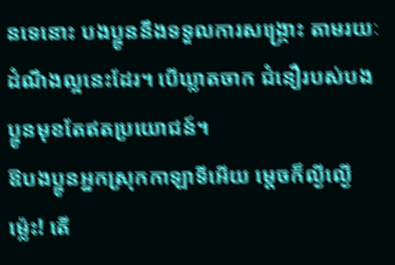នទេនោះ បងប្អូននឹងទទួលការសង្គ្រោះ តាមរយៈដំណឹងល្អនេះដែរ។ បើឃ្លាតចាក ជំនឿរបស់បងប្អូនមុខតែឥតប្រយោជន៍។
ឱបងប្អូនអ្នកស្រុកកាឡាទីអើយ ម្ដេចក៏ល្ងីល្ងើម៉្លេះ! តើ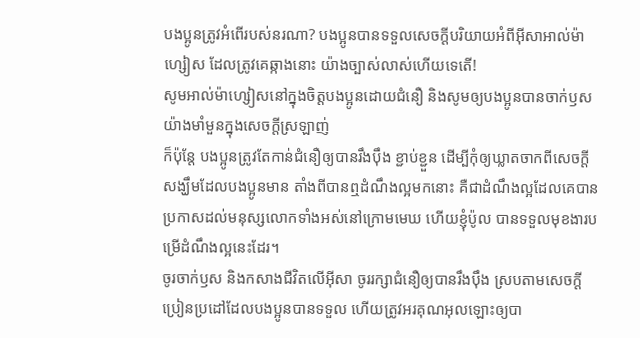បងប្អូនត្រូវអំពើរបស់នរណា? បងប្អូនបានទទួលសេចក្ដីបរិយាយអំពីអ៊ីសាអាល់ម៉ាហ្សៀស ដែលត្រូវគេឆ្កាងនោះ យ៉ាងច្បាស់លាស់ហើយទេតើ!
សូមអាល់ម៉ាហ្សៀសនៅក្នុងចិត្ដបងប្អូនដោយជំនឿ និងសូមឲ្យបងប្អូនបានចាក់ឫសយ៉ាងមាំមួនក្នុងសេចក្ដីស្រឡាញ់
ក៏ប៉ុន្ដែ បងប្អូនត្រូវតែកាន់ជំនឿឲ្យបានរឹងប៉ឹង ខ្ជាប់ខ្ជួន ដើម្បីកុំឲ្យឃ្លាតចាកពីសេចក្ដីសង្ឃឹមដែលបងប្អូនមាន តាំងពីបានឮដំណឹងល្អមកនោះ គឺជាដំណឹងល្អដែលគេបានប្រកាសដល់មនុស្សលោកទាំងអស់នៅក្រោមមេឃ ហើយខ្ញុំប៉ូល បានទទួលមុខងារបម្រើដំណឹងល្អនេះដែរ។
ចូរចាក់ឫស និងកសាងជីវិតលើអ៊ីសា ចូររក្សាជំនឿឲ្យបានរឹងប៉ឹង ស្របតាមសេចក្ដីប្រៀនប្រដៅដែលបងប្អូនបានទទួល ហើយត្រូវអរគុណអុលឡោះឲ្យបា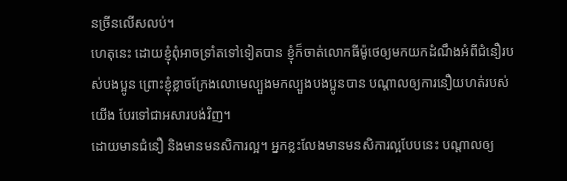នច្រីនលើសលប់។
ហេតុនេះ ដោយខ្ញុំពុំអាចទ្រាំតទៅទៀតបាន ខ្ញុំក៏ចាត់លោកធីម៉ូថេឲ្យមកយកដំណឹងអំពីជំនឿរបស់បងប្អូន ព្រោះខ្ញុំខ្លាចក្រែងលោមេល្បួងមកល្បួងបងប្អូនបាន បណ្ដាលឲ្យការនឿយហត់របស់យើង បែរទៅជាអសារបង់វិញ។
ដោយមានជំនឿ និងមានមនសិការល្អ។ អ្នកខ្លះលែងមានមនសិការល្អបែបនេះ បណ្ដាលឲ្យ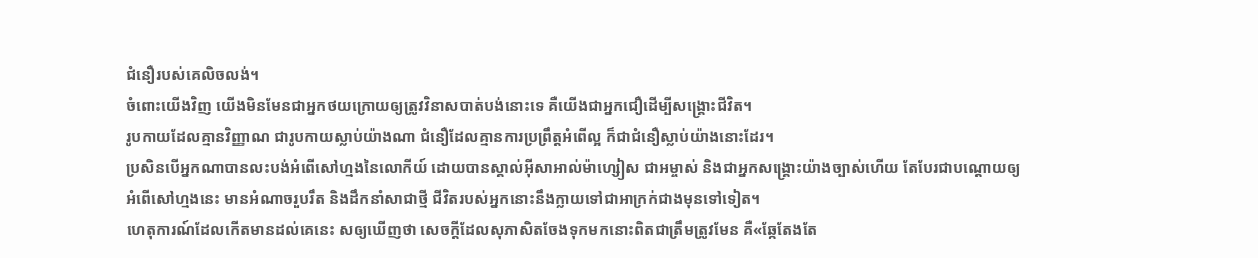ជំនឿរបស់គេលិចលង់។
ចំពោះយើងវិញ យើងមិនមែនជាអ្នកថយក្រោយឲ្យត្រូវវិនាសបាត់បង់នោះទេ គឺយើងជាអ្នកជឿដើម្បីសង្គ្រោះជីវិត។
រូបកាយដែលគ្មានវិញ្ញាណ ជារូបកាយស្លាប់យ៉ាងណា ជំនឿដែលគ្មានការប្រព្រឹត្ដអំពើល្អ ក៏ជាជំនឿស្លាប់យ៉ាងនោះដែរ។
ប្រសិនបើអ្នកណាបានលះបង់អំពើសៅហ្មងនៃលោកីយ៍ ដោយបានស្គាល់អ៊ីសាអាល់ម៉ាហ្សៀស ជាអម្ចាស់ និងជាអ្នកសង្គ្រោះយ៉ាងច្បាស់ហើយ តែបែរជាបណ្ដោយឲ្យអំពើសៅហ្មងនេះ មានអំណាចរួបរឹត និងដឹកនាំសាជាថ្មី ជីវិតរបស់អ្នកនោះនឹងក្លាយទៅជាអាក្រក់ជាងមុនទៅទៀត។
ហេតុការណ៍ដែលកើតមានដល់គេនេះ សឲ្យឃើញថា សេចក្ដីដែលសុភាសិតចែងទុកមកនោះពិតជាត្រឹមត្រូវមែន គឺ«ឆ្កែតែងតែ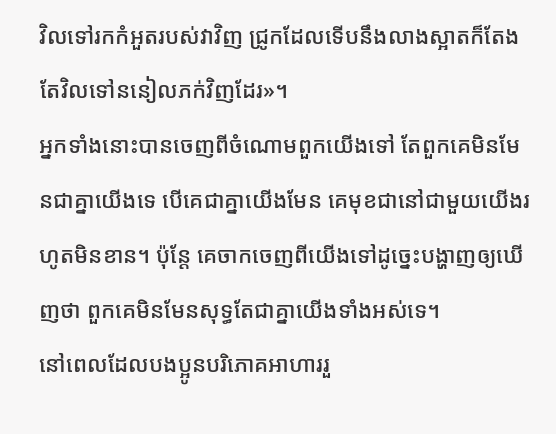វិលទៅរកកំអួតរបស់វាវិញ ជ្រូកដែលទើបនឹងលាងស្អាតក៏តែងតែវិលទៅននៀលភក់វិញដែរ»។
អ្នកទាំងនោះបានចេញពីចំណោមពួកយើងទៅ តែពួកគេមិនមែនជាគ្នាយើងទេ បើគេជាគ្នាយើងមែន គេមុខជានៅជាមួយយើងរហូតមិនខាន។ ប៉ុន្ដែ គេចាកចេញពីយើងទៅដូច្នេះបង្ហាញឲ្យឃើញថា ពួកគេមិនមែនសុទ្ធតែជាគ្នាយើងទាំងអស់ទេ។
នៅពេលដែលបងប្អូនបរិភោគអាហាររួ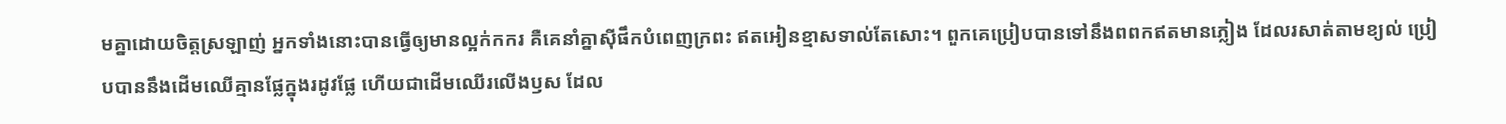មគ្នាដោយចិត្ដស្រឡាញ់ អ្នកទាំងនោះបានធ្វើឲ្យមានល្អក់កករ គឺគេនាំគ្នាស៊ីផឹកបំពេញក្រពះ ឥតអៀនខ្មាសទាល់តែសោះ។ ពួកគេប្រៀបបានទៅនឹងពពកឥតមានភ្លៀង ដែលរសាត់តាមខ្យល់ ប្រៀបបាននឹងដើមឈើគ្មានផ្លែក្នុងរដូវផ្លែ ហើយជាដើមឈើរលើងឫស ដែល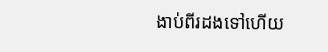ងាប់ពីរដងទៅហើយ